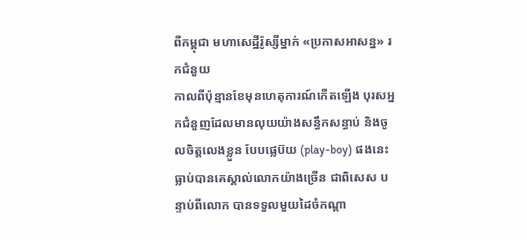ពីកម្ពុជា មហាសេដ្ឋីរ៉ូស្សីម្នាក់ «ប្រកាសអាសន្ន» រកជំនួយ
កាលពីប៉ុន្មានខែមុនហេតុការណ៍កើតឡើង បុរសអ្នកជំនួញដែលមានលុយយ៉ាងសន្ធឹកសន្ធាប់ និងចូលចិត្តលេងខ្លួន បែបផ្លេប៊យ (play-boy) ផងនេះ ធ្លាប់បានគេស្គាល់លោកយ៉ាងច្រើន ជាពិសេស បន្ទាប់ពីលោក បានទទួលមួយដៃចំកណ្ដា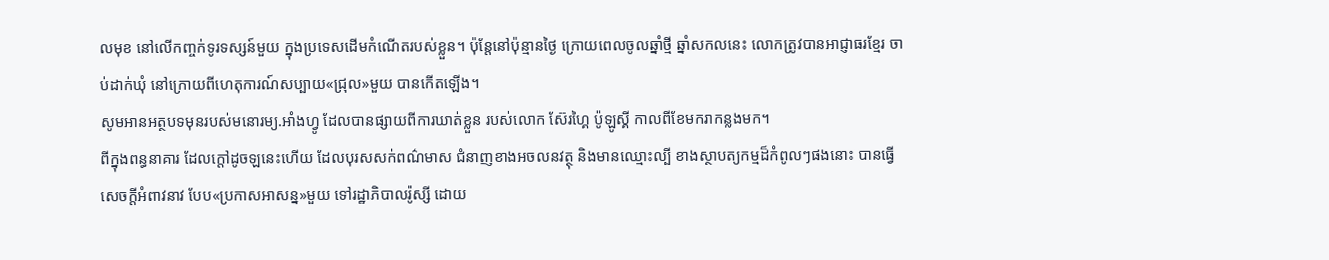លមុខ នៅលើកញ្ចក់ទូរទស្សន៍មួយ ក្នុងប្រទេសដើមកំណើតរបស់ខ្លួន។ ប៉ុន្តែនៅប៉ុន្មានថ្ងៃ ក្រោយពេលចូលឆ្នាំថ្មី ឆ្នាំសកលនេះ លោកត្រូវបានអាជ្ញាធរខ្មែរ ចាប់ដាក់ឃុំ នៅក្រោយពីហេតុការណ៍សប្បាយ«ជ្រុល»មួយ បានកើតឡើង។
សូមអានអត្ថបទមុនរបស់មនោរម្យ.អាំងហ្វូ ដែលបានផ្សាយពីការឃាត់ខ្លួន របស់លោក ស៊ែរហ្គៃ ប៉ូឡូស្គី កាលពីខែមករាកន្លងមក។
ពីក្នុងពន្ធនាគារ ដែលក្ដៅដូចឡនេះហើយ ដែលបុរសសក់ពណ៌មាស ជំនាញខាងអចលនវត្ថុ និងមានឈ្មោះល្បី ខាងស្ថាបត្យកម្មដ៏កំពូលៗផងនោះ បានធ្វើសេចក្ដីអំពាវនាវ បែប«ប្រកាសអាសន្ន»មួយ ទៅរដ្ឋាភិបាលរ៉ូស្សី ដោយ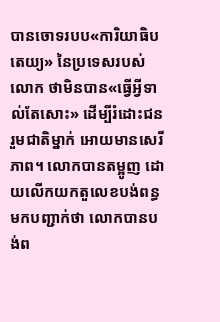បានចោទរបប«ការិយាធិបតេយ្យ» នៃប្រទេសរបស់លោក ថាមិនបាន«ធ្វើអ្វីទាល់តែសោះ» ដើម្បីរំដោះជនរួមជាតិម្នាក់ អោយមានសេរីភាព។ លោកបានតម្អូញ ដោយលើកយកតួលេខបង់ពន្ធមកបញ្ជាក់ថា លោកបានបង់ព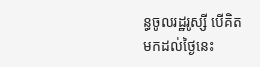ន្ធចូលរដ្ឋរូស្សី បើគិតមកដល់ថ្ងៃនេះ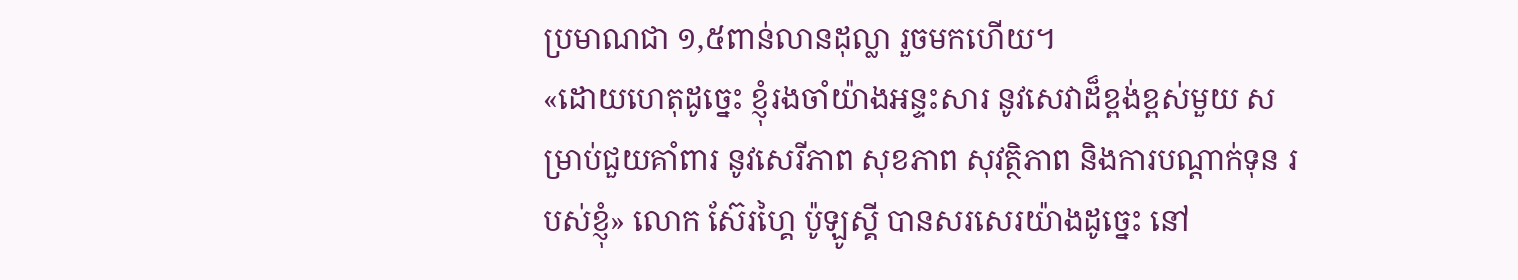ប្រមាណជា ១,៥ពាន់លានដុល្លា រួចមកហើយ។
«ដោយហេតុដូច្នេះ ខ្ញុំរងចាំយ៉ាងអន្ទះសារ នូវសេវាដ៏ខ្ពង់ខ្ពស់មួយ សម្រាប់ជួយគាំពារ នូវសេរីភាព សុខភាព សុវត្ថិភាព និងការបណ្ដាក់ទុន របស់ខ្ញុំ» លោក ស៊ែរហ្គៃ ប៉ូឡូស្គី បានសរសេរយ៉ាងដូច្នេះ នៅ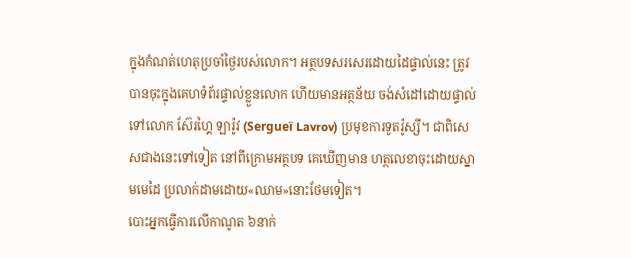ក្នុងកំណត់ហេតុប្រចាំថ្ងៃរបស់លោក។ អត្ថបទសរសេរដោយដៃផ្ទាល់នេះ ត្រូវបានចុះក្នុងគេហទំព័រផ្ទាល់ខ្លួនលោក ហើយមានអត្ថន័យ ចង់សំដៅដោយផ្ទាល់ ទៅលោក ស៊ែរហ្គៃ ឡារ៉ូវ (Sergueï Lavrov) ប្រមុខការទូតរ៉ូស្សី។ ជាពិសេសជាងនេះទៅទៀត នៅពីក្រោមអត្ថបទ គេឃើញមាន ហត្ថលេខាចុះដោយស្នាមមេដៃ ប្រលាក់ដាមដោយ«ឈាម»នោះថែមទៀត។
បោះអ្នកធ្វើការលើកាណូត ៦នាក់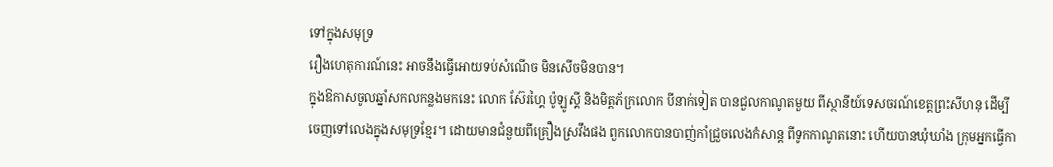ទៅក្នុងសមុទ្រ
រឿងហេតុការណ៍នេះ អាចនឹងធ្វើអោយទប់សំណើច មិនសើចមិនបាន។
ក្នុងឱកាសចូលឆ្នាំសកលកន្លងមកនេះ លោក ស៊ែរហ្គៃ ប៉ូឡូស្គី និងមិត្តភ័ក្រលោក បីនាក់ទៀត បានជួលកាណូតមួយ ពីស្ថានីយ៍ទេសចរណ៍ខេត្តព្រះសីហនុ ដើម្បីចេញទៅលេងក្នុងសមុទ្រខ្មែរ។ ដោយមានជំនួយពីគ្រឿងស្រវឹងផង ពួកលោកបានបាញ់កាំជ្រួចលេងកំសាន្ដ ពីទូកកាណូតនោះ ហើយបានឃុំឃាំង ក្រុមអ្នកធ្វើកា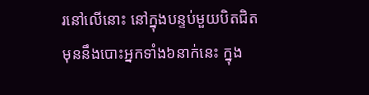រនៅលើនោះ នៅក្នុងបន្ទប់មួយបិតជិត មុននឹងបោះអ្នកទាំង៦នាក់នេះ ក្នុង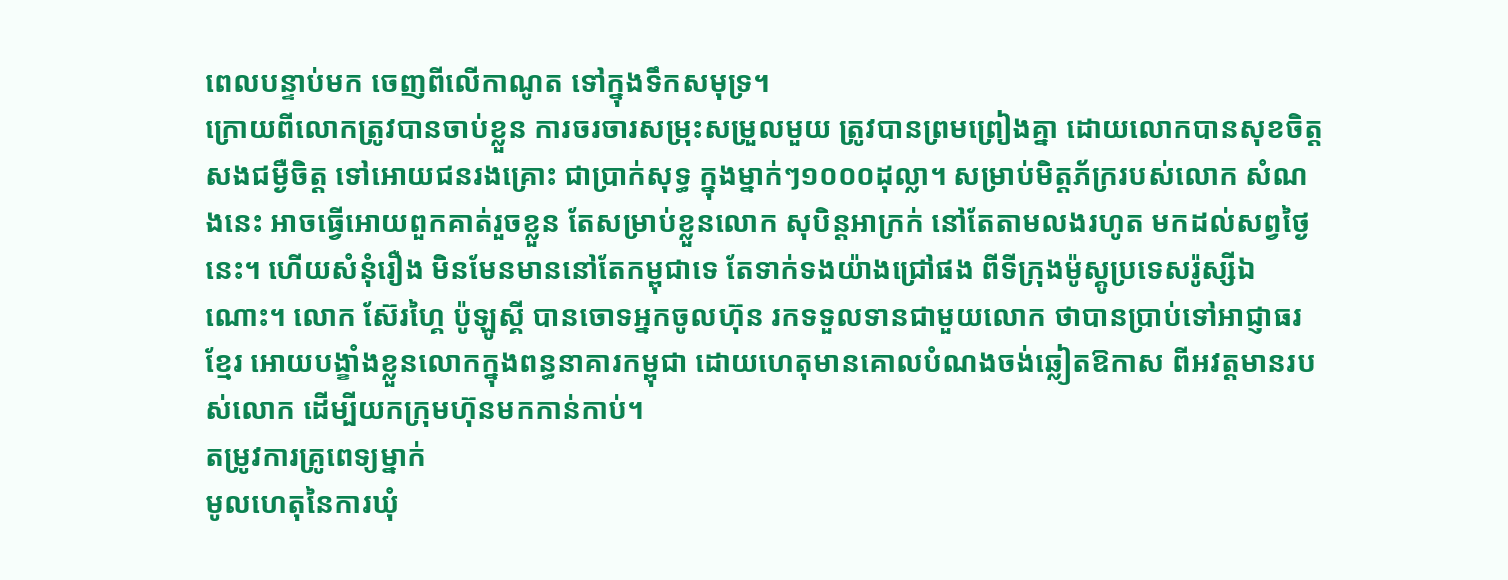ពេលបន្ទាប់មក ចេញពីលើកាណូត ទៅក្នុងទឹកសមុទ្រ។
ក្រោយពីលោកត្រូវបានចាប់ខ្លួន ការចរចារសម្រុះសម្រួលមួយ ត្រូវបានព្រមព្រៀងគ្នា ដោយលោកបានសុខចិត្តសងជម្ងឺចិត្ត ទៅអោយជនរងគ្រោះ ជាប្រាក់សុទ្ធ ក្នុងម្នាក់ៗ១០០០ដុល្លា។ សម្រាប់មិត្តភ័ក្ររបស់លោក សំណងនេះ អាចធ្វើអោយពួកគាត់រួចខ្លួន តែសម្រាប់ខ្លួនលោក សុបិន្តអាក្រក់ នៅតែតាមលងរហូត មកដល់សព្វថ្ងៃនេះ។ ហើយសំនុំរឿង មិនមែនមាននៅតែកម្ពុជាទេ តែទាក់ទងយ៉ាងជ្រៅផង ពីទីក្រុងម៉ូស្គូប្រទេសរ៉ូស្សីឯណោះ។ លោក ស៊ែរហ្គៃ ប៉ូឡូស្គី បានចោទអ្នកចូលហ៊ុន រកទទួលទានជាមួយលោក ថាបានប្រាប់ទៅអាជ្ញាធរខ្មែរ អោយបង្ខាំងខ្លួនលោកក្នុងពន្ធនាគារកម្ពុជា ដោយហេតុមានគោលបំណងចង់ឆ្លៀតឱកាស ពីអវត្តមានរបស់លោក ដើម្បីយកក្រុមហ៊ុនមកកាន់កាប់។
តម្រូវការគ្រូពេទ្យម្នាក់
មូលហេតុនៃការឃុំ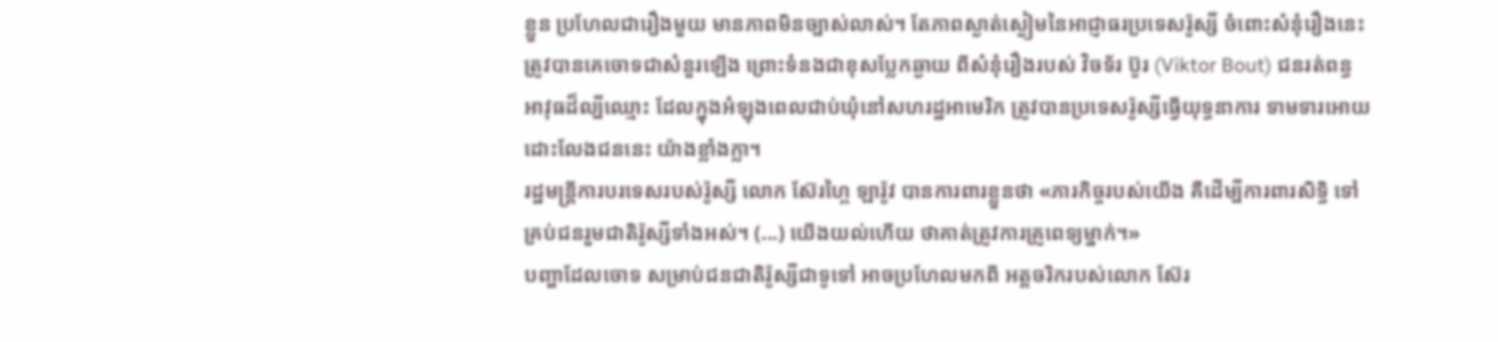ខ្លួន ប្រហែលជារឿងមួយ មានភាពមិនច្បាស់លាស់។ តែភាពស្ងាត់ស្ងៀមនៃអាជ្ញាធរប្រទេសរ៉ូស្សី ចំពោះសំនុំរឿងនេះ ត្រូវបានគេចោទជាសំនួរឡើង ព្រោះទំនងជាខុសប្លែកឆ្ងាយ ពីសំនុំរឿងរបស់ វិចទ័រ ប៊ូរ (Viktor Bout) ជនរត់ពន្ធអាវុធដ៏ល្បីឈ្មោះ ដែលក្នុងអំឡុងពេលជាប់ឃុំនៅសហរដ្ឋអាមេរិក ត្រូវបានប្រទេសរ៉ូស្សីធ្វើយុទ្ធនាការ ទាមទារអោយដោះលែងជននេះ យ៉ាងខ្លាំងក្លា។
រដ្ឋមន្ត្រីការបរទេសរបស់រ៉ូស្សី លោក ស៊ែរហ្គៃ ឡារ៉ូវ បានការពារខ្លួនថា «ភារកិច្ចរបស់យើង គឺដើម្បីការពារសិទ្ធិ ទៅគ្រប់ជនរួមជាតិរ៉ូស្សីទាំងអស់។ (...) យើងយល់ហើយ ថាគាត់ត្រូវការគ្រូពេទ្យម្នាក់។»
បញ្ហាដែលចោទ សម្រាប់ជនជាតិរ៉ូស្សីជាទូទៅ អាចប្រហែលមកពី អត្តចរិករបស់លោក ស៊ែរ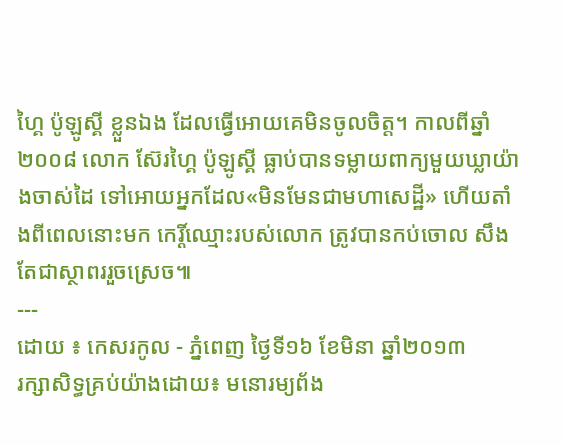ហ្គៃ ប៉ូឡូស្គី ខ្លួនឯង ដែលធ្វើអោយគេមិនចូលចិត្ត។ កាលពីឆ្នាំ២០០៨ លោក ស៊ែរហ្គៃ ប៉ូឡូស្គី ធ្លាប់បានទម្លាយពាក្យមួយឃ្លាយ៉ាងចាស់ដៃ ទៅអោយអ្នកដែល«មិនមែនជាមហាសេដ្ឋី» ហើយតាំងពីពេលនោះមក កេរ្តិ៍ឈ្មោះរបស់លោក ត្រូវបានកប់ចោល សឹងតែជាស្ថាពររួចស្រេច៕
---
ដោយ ៖ កេសរកូល - ភ្នំពេញ ថ្ងៃទី១៦ ខែមិនា ឆ្នាំ២០១៣
រក្សាសិទ្ធគ្រប់យ៉ាងដោយ៖ មនោរម្យព័ង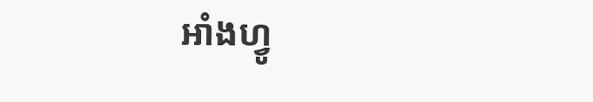អាំងហ្វូ